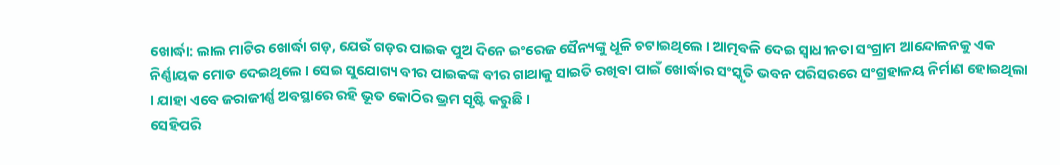ଖୋର୍ଦ୍ଧା: ଲାଲ ମାଟିର ଖୋର୍ଦ୍ଧା ଗଡ଼, ଯେଉଁ ଗଡ଼ର ପାଇକ ପୁଅ ଦିନେ ଇଂରେଜ ସୈନ୍ୟଙ୍କୁ ଧୂଳି ଚଟାଇଥିଲେ । ଆତ୍ମବଳି ଦେଇ ସ୍ବାଧୀନତା ସଂଗ୍ରାମ ଆନ୍ଦୋଳନକୁ ଏକ ନିର୍ଣ୍ଣାୟକ ମୋଡ ଦେଇଥିଲେ । ସେଇ ସୁଯୋଗ୍ୟ ବୀର ପାଇକଙ୍କ ବୀର ଗାଥାକୁ ସାଇତି ରଖିବା ପାଇଁ ଖୋର୍ଦ୍ଧାର ସଂସ୍କୃତି ଭବନ ପରିସରରେ ସଂଗ୍ରହାଳୟ ନିର୍ମାଣ ହୋଇଥିଲା । ଯାହା ଏବେ ଜରାଜୀର୍ଣ୍ଣ ଅବସ୍ଥାରେ ରହି ଭୂତ କୋଠିର ଭ୍ରମ ସୃଷ୍ଟି କରୁଛି ।
ସେହିପରି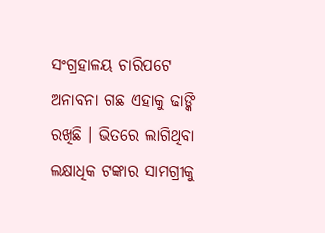ସଂଗ୍ରହାଳୟ ଚାରିପଟେ ଅନାବନା ଗଛ ଏହାକୁ ଢାଙ୍କି ରଖିଛି । ଭିତରେ ଲାଗିଥିବା ଲକ୍ଷାଧିକ ଟଙ୍କାର ସାମଗ୍ରୀକୁ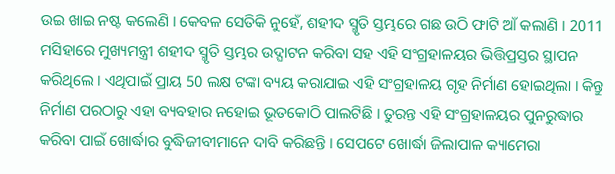ଉଇ ଖାଇ ନଷ୍ଟ କଲେଣି । କେବଳ ସେତିକି ନୁହେଁ, ଶହୀଦ ସ୍ମୃତି ସ୍ତମ୍ଭରେ ଗଛ ଉଠି ଫାଟି ଆଁ କଲାଣି । 2011 ମସିହାରେ ମୁଖ୍ୟମନ୍ତ୍ରୀ ଶହୀଦ ସ୍ମୃତି ସ୍ତମ୍ଭର ଉଦ୍ଘାଟନ କରିବା ସହ ଏହି ସଂଗ୍ରହାଳୟର ଭିତ୍ତିପ୍ରସ୍ତର ସ୍ଥାପନ କରିଥିଲେ । ଏଥିପାଇଁ ପ୍ରାୟ 50 ଲକ୍ଷ ଟଙ୍କା ବ୍ୟୟ କରାଯାଇ ଏହି ସଂଗ୍ରହାଳୟ ଗୃହ ନିର୍ମାଣ ହୋଇଥିଲା । କିନ୍ତୁ ନିର୍ମାଣ ପରଠାରୁ ଏହା ବ୍ୟବହାର ନହୋଇ ଭୂତକୋଠି ପାଲଟିଛି । ତୁରନ୍ତ ଏହି ସଂଗ୍ରହାଳୟର ପୁନରୁଦ୍ଧାର କରିବା ପାଇଁ ଖୋର୍ଦ୍ଧାର ବୁଦ୍ଧିଜୀବୀମାନେ ଦାବି କରିଛନ୍ତି । ସେପଟେ ଖୋର୍ଦ୍ଧା ଜିଲାପାଳ କ୍ୟାମେରା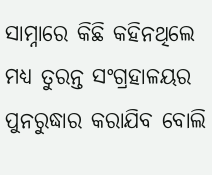ସାମ୍ନାରେ କିଛି କହିନଥିଲେ ମଧ୍ୟ ତୁରନ୍ତ ସଂଗ୍ରହାଳୟର ପୁନରୁଦ୍ଧାର କରାଯିବ ବୋଲି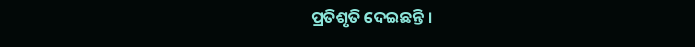ପ୍ରତିଶୃତି ଦେଇଛନ୍ତି ।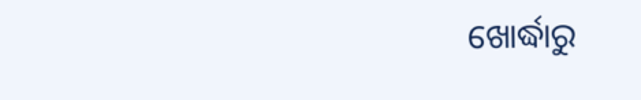ଖୋର୍ଦ୍ଧାରୁ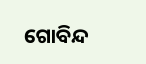ଗୋବିନ୍ଦ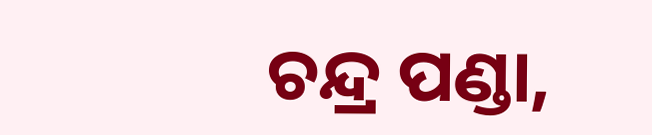ଚନ୍ଦ୍ର ପଣ୍ଡା,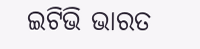ଇଟିଭି ଭାରତ